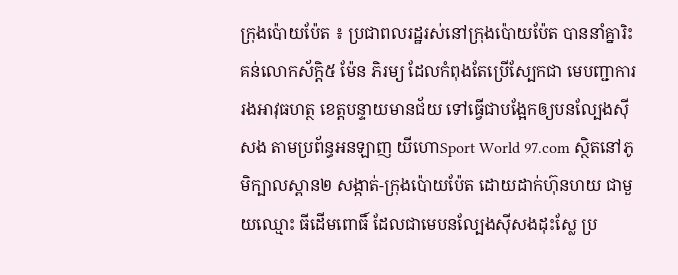ក្រុងប៉ោយប៉ែត ៖ ប្រជាពលរដ្ឋរស់នៅក្រុងប៉ោយប៉ែត បាននាំគ្នារិះគន់លោកស័ក្តិ៥ ម៉ែន ភិរម្យ ដែលកំពុងតែប្រើស្បែកជា មេបញ្ជាការរងអាវុធហត្ថ ខេត្តបន្ទាយមានជ័យ ទៅធ្វើជាបង្អែកឲ្យបនល្បែងស៊ីសង តាមប្រព័ន្ធអនឡាញ យីហោSport World 97.com ស្ថិតនៅភូមិក្បាលស្ពាន២ សង្កាត់-ក្រុងប៉ោយប៉ែត ដោយដាក់ហ៊ុនហយ ជាមួយឈ្មោះ ធីដើមពោធិ៍ ដែលជាមេបនល្បែងស៊ីសងដុះស្លែ ប្រ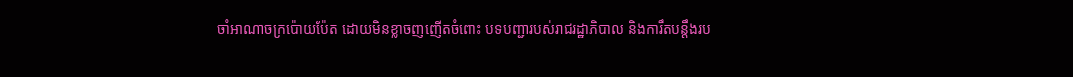ចាំអាណាចក្រប៉ោយប៉ែត ដោយមិនខ្លាចញញើតចំពោះ បទបញ្ជារបស់រាជរដ្ឋាភិបាល និងការឹតបន្តឹងរប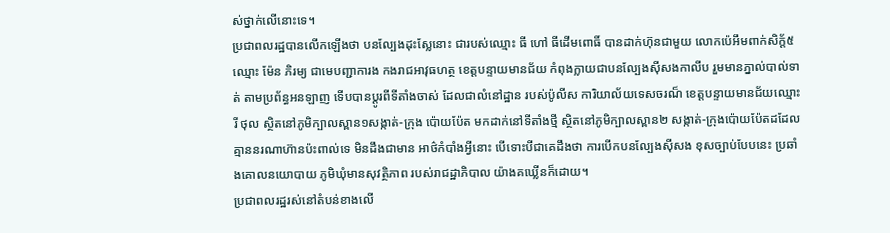ស់ថ្នាក់លើនោះទេ។
ប្រជាពលរដ្ឋបានលើកឡើងថា បនល្បែងដុះស្លែនោះ ជារបស់ឈ្មោះ ធី ហៅ ធីដើមពោធិ៍ បានដាក់ហ៊ុនជាមួយ លោកប៉េអឹមពាក់សិក្ត័៥ ឈ្មោះ ម៉ែន ភិរម្យ ជាមេបញ្ជាការង កងរាជអាវុធហត្ថ ខេត្តបន្ទាយមានជ័យ កំពុងក្លាយជាបនល្បែងស៊ីសងកាលីប រួមមានភ្នាល់បាល់ទាត់ តាមប្រព័ន្ធអនឡាញ ទើបបានប្តូរពីទីតាំងចាស់ ដែលជាលំនៅដ្ឋាន របស់ប៉ូលីស ការិយាល័យទេសចរណ៏ ខេត្តបន្ទាយមានជ័យឈ្មោះ រី ថុល ស្ថិតនៅភូមិក្បាលស្ពាន១សង្កាត់-ក្រុង ប៉ោយប៉ែត មកដាក់នៅទីតាំងថ្មី ស្ថិតនៅភូមិក្បាលស្ពាន២ សង្កាត់-ក្រុងប៉ោយប៉ែតដដែល គ្មាននរណាហ៊ានប៉ះពាល់ទេ មិនដឹងជាមាន អាថ៌កំបាំងអ្វីនោះ បើទោះបីជាគេដឹងថា ការបើកបនល្បែងស៊ីសង ខុសច្បាប់បែបនេះ ប្រឆាំងគោលនយោបាយ ភូមិឃុំមានសុវត្ថិភាព របស់រាជដ្ឋាភិបាល យ៉ាងគឃ្លើនក៏ដោយ។
ប្រជាពលរដ្ឋរស់នៅតំបន់ខាងលើ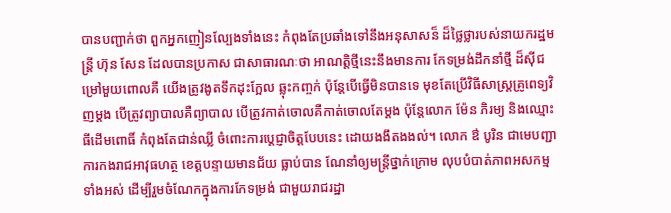បានបញ្ជាក់ថា ពួកអ្នកញៀនល្បែងទាំងនេះ កំពុងតែប្រឆាំងទៅនឹងអនុសាសន៏ ដ៏ថ្លៃថ្លារបស់នាយករដ្ឋមន្ត្រី ហ៊ុន សែន ដែលបានប្រកាស ជាសាធារណៈថា អាណត្តិថ្មីនេះនឹងមានការ កែទម្រង់ដឹកនាំថ្មី ដ៏ស៊ីជម្រៅមួយពោលគឺ យើងត្រូវងូតទឹកដុះក្អែល ឆ្លុះកញ្ចក់ ប៉ុន្តែបើធើ្វមិនបានទេ មុខតែប្រើវិធីសាស្ត្រគ្រូពេទ្យវិញម្តង បើត្រូវព្យាបាលគឺព្យាបាល បើត្រូវកាត់ចោលគឺកាត់ចោលតែម្តង ប៉ុន្តែលោក ម៉ែន ភិរម្យ និងឈ្មោះ ធីដើមពោធិ៍ កំពុងតែជាន់ឈ្លី ចំពោះការប្តេជ្ញាចិត្តបែបនេះ ដោយងងឹតងងល់។ លោក ឳ បូរិន ជាមេបញ្ជាការកងរាជអាវុធហត្ថ ខេត្តបន្ទាយមានជ័យ ធ្លាប់បាន ណែនាំឲ្យមន្ត្រីថ្នាក់ក្រោម លុបបំបាត់ភាពអសកម្មទាំងអស់ ដើម្បីរួមចំណែកក្នុងការកែទម្រង់ ជាមួយរាជរដ្ឋា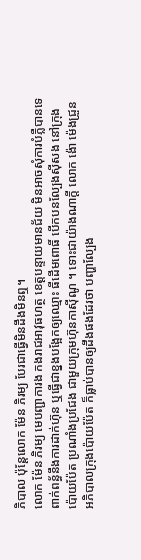ភិបាល ប៉ុន្តែលោក ម៉ែន ភិរម្យ បែរជាធ្វើមិនដឹងមិនឮ។
លោក ម៉ែន ភិរម្យ មេបញ្ជាការង កងរាជអាវុធហត្ថ ខេត្តបន្ទាយមានជ័យ មិនអាចសុំការបំភ្លឺបានទេ ពាក់ពន្ធ័នឹងការដាក់ហ៊ុន ឬធើ្វជាខ្នងបង្អែកឲ្យឈ្មោះ ធីដើមពោធិ៍ បើកបនល្បែងស៊ីសង នៅក្រុងប៉ោយប៉ែត ប្រណាំងប្រជែង ជាមួយក្រុមហ៊ុនកាស៊ីណូ ។ ទោះជាយ៉ាងណាក្តី លោក ង៉ោ ម៉េងជ្រួន អភិបាលក្រុងប៉ោយប៉ែត ក៏ធ្លាប់បានឲ្យដឹងផងដែរថា បញ្ហាល្បែង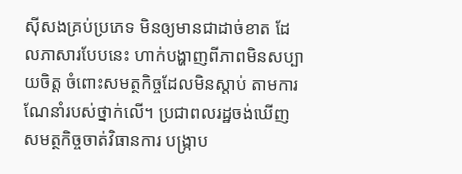ស៊ីសងគ្រប់ប្រភេទ មិនឲ្យមានជាដាច់ខាត ដែលភាសារបែបនេះ ហាក់បង្ហាញពីភាពមិនសប្បាយចិត្ត ចំពោះសមត្ថកិច្ចដែលមិនស្តាប់ តាមការណែនាំរបស់ថ្នាក់លើ។ ប្រជាពលរដ្ឋចង់ឃើញ សមត្ថកិច្ចចាត់វិធានការ បង្ក្រាប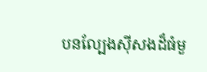បនល្បែងស៊ីសងដ៏ធំមួ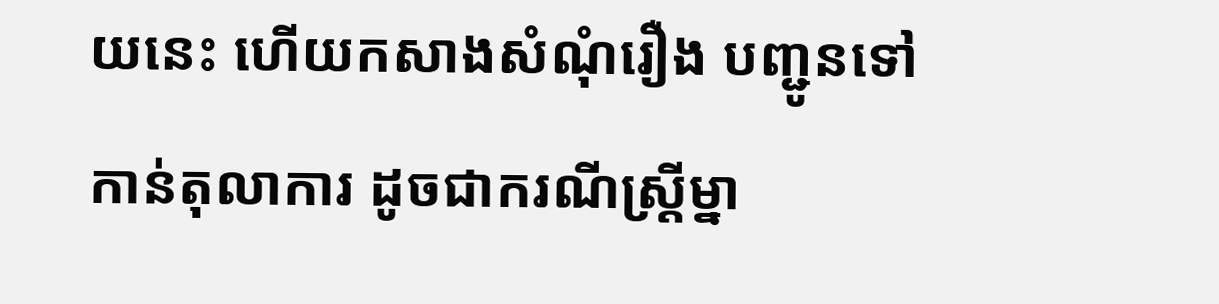យនេះ ហើយកសាងសំណុំរឿង បញ្ជូនទៅកាន់តុលាការ ដូចជាករណីស្ត្រីម្នា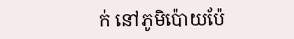ក់ នៅភូមិប៉ោយប៉ែ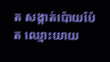ត សង្កាត់ប៉ោយប៉ែត ឈ្មោះយាយ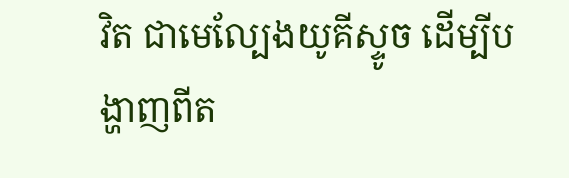វិត ជាមេល្បែងយូគីស្ទូច ដើម្បីបង្ហាញពីត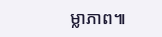ម្លាភាព៕